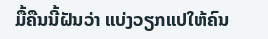ມື້ຄືນນີ້ຝັນວ່າ ແບ່ງວຽກແປໃຫ້ຄົນ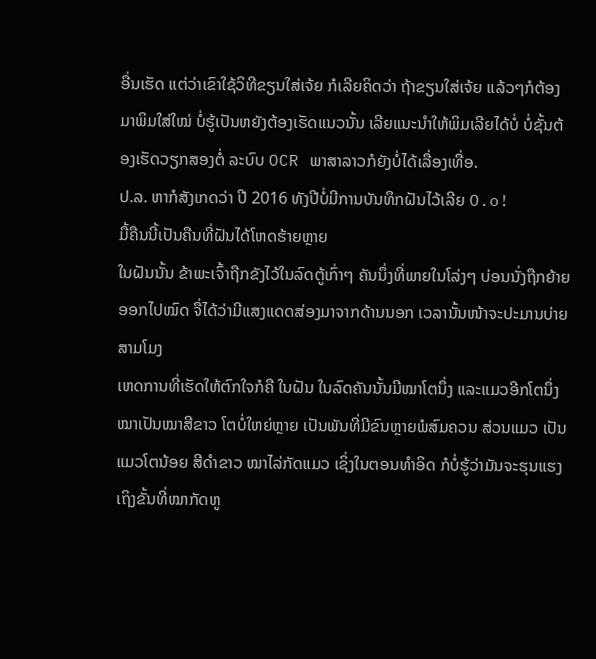ອື່ນເຮັດ ແຕ່ວ່າເຂົາໃຊ້ວິທີຂຽນໃສ່ເຈ້ຍ ກໍເລີຍຄິດວ່າ ຖ້າຂຽນໃສ່ເຈ້ຍ ແລ້ວໆກໍຕ້ອງມາພິມໃສ່ໃໝ່ ບໍ່ຮູ້ເປັນຫຍັງຕ້ອງເຮັດແນວນັ້ນ ເລີຍແນະນຳໃຫ້ພິມເລີຍໄດ້ບໍ່ ບໍ່ຊັ້ນຕ້ອງເຮັດວຽກສອງຕໍ່ ລະບົບ OCR ພາສາລາວກໍຍັງບໍ່ໄດ້ເລື່ອງເທື່ອ.
ປ.ລ. ຫາກໍສັງເກດວ່າ ປີ 2016 ທັງປີບໍ່ມີການບັນທຶກຝັນໄວ້ເລີຍ O.o!
ມື້ຄືນນີ້ເປັນຄືນທີ່ຝັນໄດ້ໂຫດຮ້າຍຫຼາຍ
ໃນຝັນນັ້ນ ຂ້າພະເຈົ້າຖືກຂັງໄວ້ໃນລົດຕູ້ເກົ່າໆ ຄັນນຶ່ງທີ່ພາຍໃນໂລ່ງໆ ບ່ອນນັ່ງຖືກຍ້າຍອອກໄປໝົດ ຈື່ໄດ້ວ່າມີແສງແດດສ່ອງມາຈາກດ້ານນອກ ເວລານັ້ນໜ້າຈະປະມານບ່າຍສາມໂມງ
ເຫດການທີ່ເຮັດໃຫ້ຕົກໃຈກໍຄື ໃນຝັນ ໃນລົດຄັນນັ້ນມີໝາໂຕນຶ່ງ ແລະແມວອີກໂຕນຶ່ງ ໝາເປັນໝາສີຂາວ ໂຕບໍ່ໃຫຍ່ຫຼາຍ ເປັນພັນທີ່ມີຂົນຫຼາຍພໍສົມຄວນ ສ່ວນແມວ ເປັນແມວໂຕນ້ອຍ ສີດຳຂາວ ໝາໄລ່ກັດແມວ ເຊິ່ງໃນຕອນທຳອິດ ກໍບໍ່ຮູ້ວ່າມັນຈະຮຸນແຮງເຖິງຂັ້ນທີ່ໝາກັດຫູ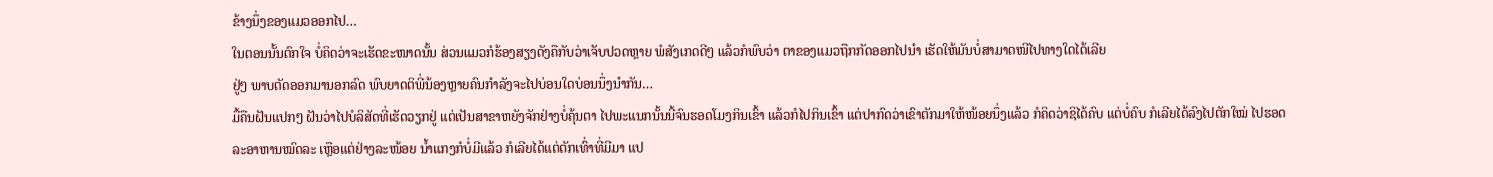ຂ້າງນຶ່ງຂອງແມວອອກໄປ…
ໃນຕອນນັ້ນຕົກໃຈ ບໍ່ຄິດວ່າຈະເຮັດຂະໜາດນັ້ນ ສ່ວນແມວກໍຮ້ອງສຽງດັງຄືກັບວ່າເຈັບປວດຫຼາຍ ພໍສັງເກດດີໆ ແລ້ວກໍພົບວ່າ ຕາຂອງແມວຖືກກັດອອກໄປນຳ ເຮັດໃຫ້ມັນບໍ່ສາມາດໜີໄປທາງໃດໄດ້ເລີຍ
ຢູ່ໆ ພາບຕັດອອກມານອກລົດ ພົບຍາດຕິພີ່ນ້ອງຫຼາຍຄົນກຳລັງຈະໄປບ່ອນໃດບ່ອນນຶ່ງນຳກັນ…
ມື້ຄືນຝັນແປກໆ ຝັນວ່າໄປບໍລິສັດທີ່ເຮັດວຽກຢູ່ ແຕ່ເປັນສາຂາຫຍັງຈັກຢ່າງບໍ່ຄຸ້ນຕາ ໄປພະແນກນັ້ນນີ້ຈົນຮອດໂມງກິນເຂົ້າ ແລ້ວກໍໄປກິນເຂົ້າ ແຕ່ປາກົດວ່າເຂົາຕັກມາໃຫ້ໜ້ອຍນຶ່ງແລ້ວ ກໍຄິດວ່າຊິໄດ້ຄົບ ແຕ່ບໍ່ຄົບ ກໍເລີຍໄດ້ລົງໄປຕັກໃໝ່ ໄປຮອດລະອາຫານໝົດລະ ເຫຼືອແຕ່ຢ່າງລະໜ້ອຍ ນ້ຳແກງກໍບໍ່ມີແລ້ວ ກໍເລີຍໄດ້ແຕ່ຕັກເທົ່າທີ່ມີມາ ແປ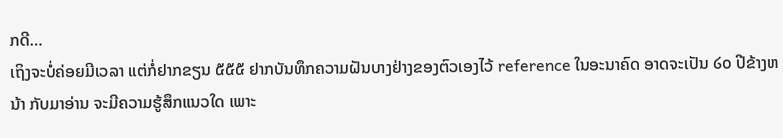ກດີ…
ເຖິງຈະບໍ່ຄ່ອຍມີເວລາ ແຕ່ກໍ່ຢາກຂຽນ ໕໕໕ ຢາກບັນທຶກຄວາມຝັນບາງຢ່າງຂອງຕົວເອງໄວ້ reference ໃນອະນາຄົດ ອາດຈະເປັນ ໒໐ ປີຂ້າງຫນ້າ ກັບມາອ່ານ ຈະມີຄວາມຮູ້ສຶກແນວໃດ ເພາະ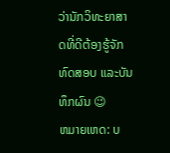ວ່ານັກວິທະຍາສາດທີ່ດີຕ້ອງຮູ້ຈັກທົດສອບ ແລະບັນທຶກຜົນ 😉
ຫມາຍເຫດ: ບ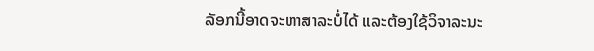ລັອກນີ້ອາດຈະຫາສາລະບໍ່ໄດ້ ແລະຕ້ອງໃຊ້ວິຈາລະນະ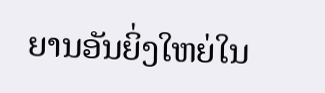ຍານອັນຍິ່ງໃຫຍ່ໃນ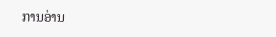ການອ່ານ